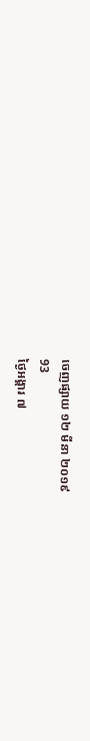ចេញផ្សាយ ១២ មីនា ២០១៩
93
ថ្ងៃអង្គារ ៧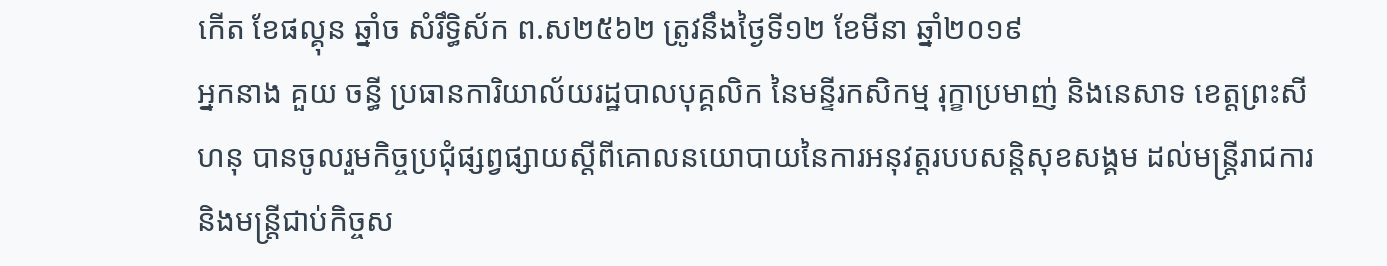កើត ខែផល្គុន ឆ្នាំច សំរឹទ្ធិស័ក ព.ស២៥៦២ ត្រូវនឹងថ្ងៃទី១២ ខែមីនា ឆ្នាំ២០១៩
អ្នកនាង គួយ ចន្ធី ប្រធានការិយាល័យរដ្ឋបាលបុគ្គលិក នៃមន្ទីរកសិកម្ម រុក្ខាប្រមាញ់ និងនេសាទ ខេត្តព្រះសីហនុ បានចូលរួមកិច្ចប្រជុំផ្សព្វផ្សាយស្តីពីគោលនយោបាយនៃការអនុវត្តរបបសន្តិសុខសង្គម ដល់មន្ត្រីរាជការ និងមន្ត្រីជាប់កិច្ចស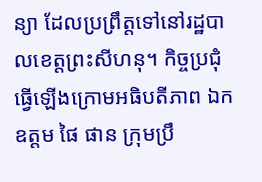ន្យា ដែលប្រព្រឹត្តទៅនៅរដ្ឋបាលខេត្តព្រះសីហនុ។ កិច្ចប្រជុំធ្វើឡើងក្រោមអធិបតីភាព ឯកឧត្តម ផៃ ផាន ក្រុមប្រឹ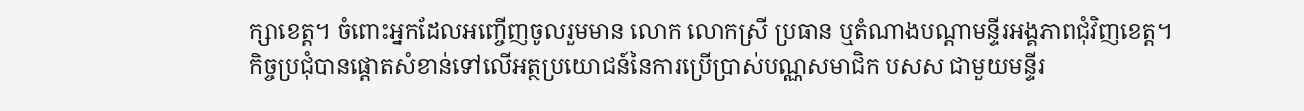ក្សាខេត្ត។ ចំពោះអ្នកដែលអញ្ចើញចូលរួមមាន លោក លោកស្រី ប្រធាន ឬតំណាងបណ្តាមន្ទីរអង្គភាពជុំវិញខេត្ត។
កិច្ចប្រជុំបានផ្តោតសំខាន់ទៅលើអត្ថប្រយោជន៍នៃការប្រើប្រាស់បណ្ណសមាជិក បសស ជាមួយមន្ទីរ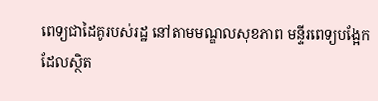ពេទ្យជាដៃគូរបស់រដ្ឋ នៅតាមមណ្ឌលសុខភាព មន្ទីរពេទ្យបង្អែក
ដែលស្ថិត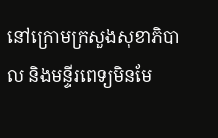នៅក្រោមក្រសួងសុខាភិបាល និងមន្ទីរពេទ្យមិនមែ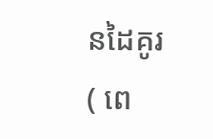នដៃគូរ( ពេ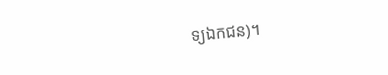ទ្យឯកជន)។